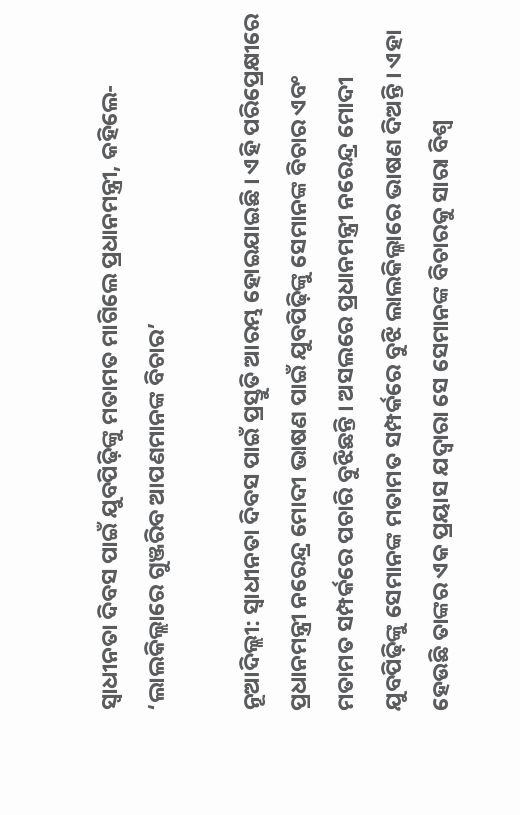ସ୍ୱାଧୀନତା ଦିବସ ପାଇଁ ଯୁବପିଢ଼ିଙ୍କୁ ମତାମତ ମାଗିଲେ ପ୍ରଧାନମନ୍ତ୍ରୀ, କହିଲେ- ‘ଲାଲକିଲ୍ଲାରେ ଗୁଞ୍ଜରିବ ଆପଣମାନଙ୍କ ବିଚାର’

ନୂଆଦିଲ୍ଲୀ: ସ୍ୱାଧୀନତା ଦିବସ ପାଇଁ ପ୍ରସ୍ତୁତି ଆରମ୍ଭ ହୋଇଯାଇଛି । ଏହି ପରିପ୍ରେକ୍ଷୀରେ ପ୍ରଧାନମନ୍ତ୍ରୀ ନରେନ୍ଦ୍ର ମୋଦୀ ଭାଷଣ ପାଇଁ ଯୁବପିଢ଼ିଙ୍କୁ ସେମାନଙ୍କ ବିଚାର ଏବଂ ମତାମତ ସମ୍ପର୍କରେ ପଚାରି ବୁଝିଛନ୍ତି । ଅସଲରେ ପ୍ରଧାନମନ୍ତ୍ରୀ ନରେନ୍ଦ୍ର ମୋଦୀ ଯୁବପିଢ଼ିଙ୍କୁ ସେମାନଙ୍କ ମତାମତ ସମ୍ପର୍କରେ ବୁଝି ଲାଲକିଲ୍ଳାରେ ଭାଷଣ ଦିଅନ୍ତି । ଏହା ହେଉଛି ତାଙ୍କର ଏକ ପ୍ରୟାସ ଯଦ୍ୱାରା ସେ ସେମାନଙ୍କ ବିଚାରକୁ ସାରା ବିଶ୍ୱ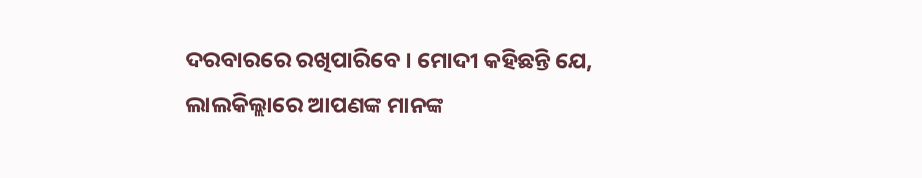ଦରବାରରେ ରଖିପାରିବେ । ମୋଦୀ କହିଛନ୍ତି ଯେ, ଲାଲକିଲ୍ଲାରେ ଆପଣଙ୍କ ମାନଙ୍କ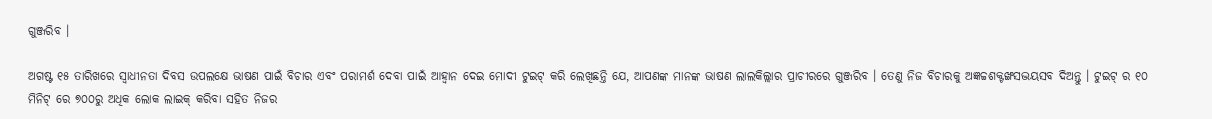ଗୁଞ୍ଜରିବ ।

ଅଗଷ୍ଟ ୧୫ ତାରିଖରେ ସ୍ୱାଧୀନତା ଦିବସ ଉପଲକ୍ଷେ ଭାଷଣ ପାଇଁ ବିଚାର ଏବଂ ପରାମର୍ଶ ଦେବା ପାଇଁ ଆହ୍ୱାନ ଦେଇ ମୋଦୀ ଟୁଇଟ୍ କରି ଲେଖିଛନ୍ତି ଯେ, ଆପଣଙ୍କ ମାନଙ୍କ ଭାଷଣ ଲାଲକିଲ୍ଲାର ପ୍ରାଚୀରରେ ଗୁଞ୍ଜରିବ । ତେଣୁ ନିଜ ବିଚାରକୁ ଅଜ୍ଞଚ୍ଚଶକ୍ଟଙ୍ଖସଦ୍ଭୟସବ ଦିଅନ୍ତୁ । ଟୁଇଟ୍ ର ୧୦ ମିନିଟ୍ ରେ ୭୦୦ରୁ ଅଧିକ ଲୋକ ଲାଇକ୍ କରିବା ସହିତ ନିଜର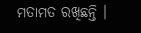ମତାମତ ରଖିଛନ୍ତି ।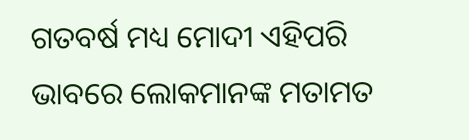ଗତବର୍ଷ ମଧ୍ୟ ମୋଦୀ ଏହିପରି ଭାବରେ ଲୋକମାନଙ୍କ ମତାମତ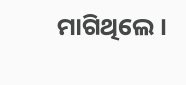ମାଗିଥିଲେ ।